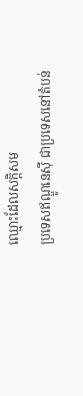ឈ្មោះដែលសក្តិសម
ប្រទេសឥណ្ឌូនេស៊ី ជាប្រទេសនៅតំបន់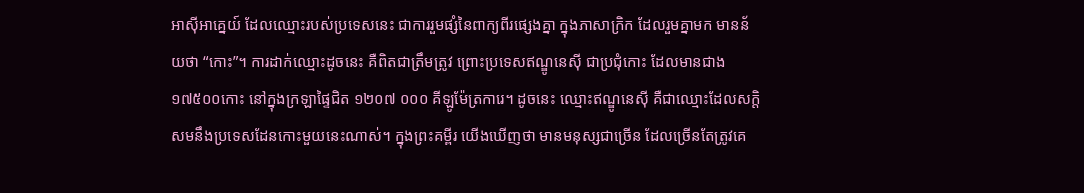អាស៊ីអាគ្នេយ៍ ដែលឈ្មោះរបស់ប្រទេសនេះ ជាការរួមផ្សំនៃពាក្យពីរផ្សេងគ្នា ក្នុងភាសាក្រិក ដែលរួមគ្នាមក មានន័យថា “កោះ”។ ការដាក់ឈ្មោះដូចនេះ គឺពិតជាត្រឹមត្រូវ ព្រោះប្រទេសឥណ្ឌូនេស៊ី ជាប្រជុំកោះ ដែលមានជាង១៧៥០០កោះ នៅក្នុងក្រឡាផ្ទៃជិត ១២០៧ ០០០ គីឡូម៉ែត្រការេ។ ដូចនេះ ឈ្មោះឥណ្ឌូនេស៊ី គឺជាឈ្មោះដែលសក្តិសមនឹងប្រទេសដែនកោះមួយនេះណាស់។ ក្នុងព្រះគម្ពីរ យើងឃើញថា មានមនុស្សជាច្រើន ដែលច្រើនតែត្រូវគេ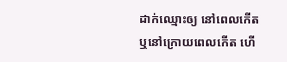ដាក់ឈ្មោះឲ្យ នៅពេលកើត ឬនៅក្រោយពេលកើត ហើ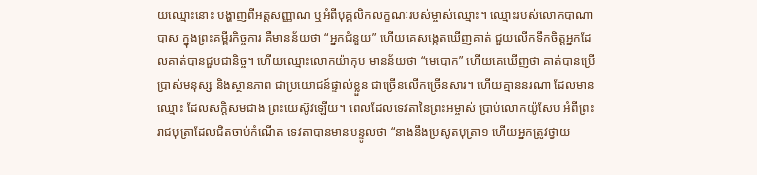យឈ្មោះនោះ បង្ហាញពីអត្តសញ្ញាណ ឬអំពីបុគ្គលិកលក្ខណៈរបស់ម្ចាស់ឈ្មោះ។ ឈ្មោះរបស់លោកបាណាបាស ក្នុងព្រះគម្ពីរកិច្ចការ គឺមានន័យថា “អ្នកជំនួយ” ហើយគេសង្កេតឃើញគាត់ ជួយលើកទឹកចិត្តអ្នកដែលគាត់បានជួបជានិច្ច។ ហើយឈ្មោះលោកយ៉ាកុប មានន័យថា “មេបោក” ហើយគេឃើញថា គាត់បានប្រើប្រាស់មនុស្ស និងស្ថានភាព ជាប្រយោជន៍ផ្ទាល់ខ្លួន ជាច្រើនលើកច្រើនសារ។ ហើយគ្មាននរណា ដែលមានឈ្មោះ ដែលសក្តិសមជាង ព្រះយេស៊ូវឡើយ។ ពេលដែលទេវតានៃព្រះអម្ចាស់ ប្រាប់លោកយ៉ូសែប អំពីព្រះរាជបុត្រាដែលជិតចាប់កំណើត ទេវតាបានមានបន្ទូលថា “នាងនឹងប្រសូតបុត្រា១ ហើយអ្នកត្រូវថ្វាយ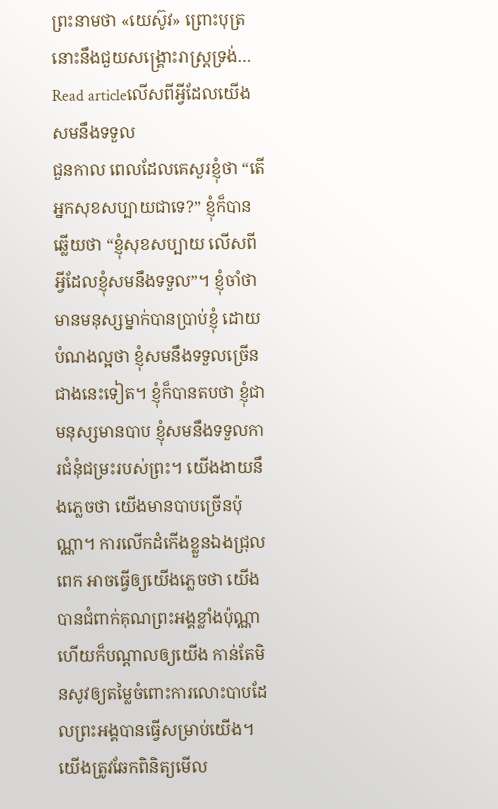ព្រះនាមថា «យេស៊ូវ» ព្រោះបុត្រនោះនឹងជួយសង្គ្រោះរាស្ត្រទ្រង់…
Read articleលើសពីអ្វីដែលយើងសមនឹងទទួល
ជួនកាល ពេលដែលគេសួរខ្ញុំថា “តើអ្នកសុខសប្បាយជាទេ?” ខ្ញុំក៏បានឆ្លើយថា “ខ្ញុំសុខសប្បាយ លើសពីអ្វីដែលខ្ញុំសមនឹងទទួល”។ ខ្ញុំចាំថា មានមនុស្សម្នាក់បានប្រាប់ខ្ញុំ ដោយបំណងល្អថា ខ្ញុំសមនឹងទទួលច្រើនជាងនេះទៀត។ ខ្ញុំក៏បានតបថា ខ្ញុំជាមនុស្សមានបាប ខ្ញុំសមនឹងទទួលការជំនុំជម្រះរបស់ព្រះ។ យើងងាយនឹងភ្លេចថា យើងមានបាបច្រើនប៉ុណ្ណា។ ការលើកដំកើងខ្លួនឯងជ្រុលពេក អាចធ្វើឲ្យយើងភ្លេចថា យើងបានជំពាក់គុណព្រះអង្គខ្លាំងប៉ុណ្ណា ហើយក៏បណ្តាលឲ្យយើង កាន់តែមិនសូវឲ្យតម្លៃចំពោះការលោះបាបដែលព្រះអង្គបានធ្វើសម្រាប់យើង។ យើងត្រូវឆែកពិនិត្យមើល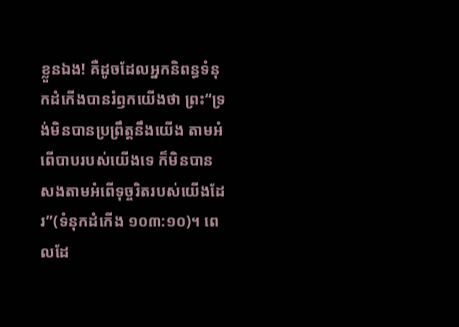ខ្លួនឯង! គឺដូចដែលអ្នកនិពន្ធទំនុកដំកើងបានរំឭកយើងថា ព្រះ“ទ្រង់មិនបានប្រព្រឹត្តនឹងយើង តាមអំពើបាបរបស់យើងទេ ក៏មិនបានសងតាមអំពើទុច្ចរិតរបស់យើងដែរ”(ទំនុកដំកើង ១០៣:១០)។ ពេលដែ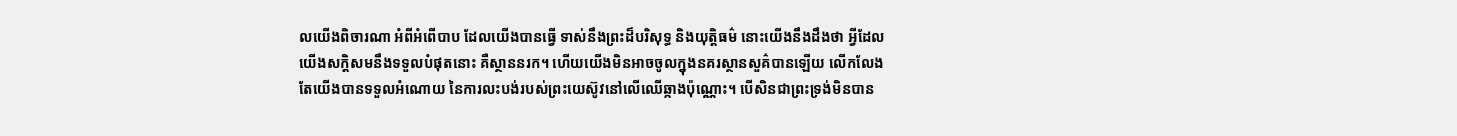លយើងពិចារណា អំពីអំពើបាប ដែលយើងបានធ្វើ ទាស់នឹងព្រះដ៏បរិសុទ្ធ និងយុត្តិធម៌ នោះយើងនឹងដឹងថា អ្វីដែលយើងសក្តិសមនឹងទទួលបំផុតនោះ គឺស្ថាននរក។ ហើយយើងមិនអាចចូលក្នុងនគរស្ថានសួគ៌បានឡើយ លើកលែងតែយើងបានទទួលអំណោយ នៃការលះបង់របស់ព្រះយេស៊ូវនៅលើឈើឆ្កាងប៉ុណ្ណោះ។ បើសិនជាព្រះទ្រង់មិនបាន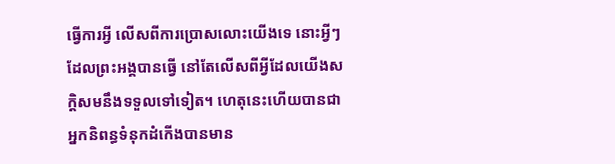ធ្វើការអ្វី លើសពីការប្រោសលោះយើងទេ នោះអ្វីៗដែលព្រះអង្គបានធ្វើ នៅតែលើសពីអ្វីដែលយើងសក្តិសមនឹងទទួលទៅទៀត។ ហេតុនេះហើយបានជាអ្នកនិពន្ធទំនុកដំកើងបានមាន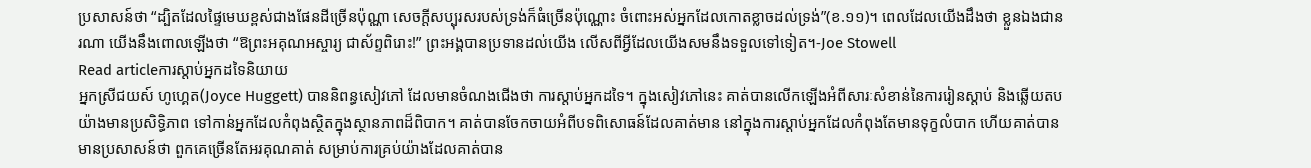ប្រសាសន៍ថា “ដ្បិតដែលផ្ទៃមេឃខ្ពស់ជាងផែនដីច្រើនប៉ុណ្ណា សេចក្តីសប្បុរសរបស់ទ្រង់ក៏ធំច្រើនប៉ុណ្ណោះ ចំពោះអស់អ្នកដែលកោតខ្លាចដល់ទ្រង់”(ខ.១១)។ ពេលដែលយើងដឹងថា ខ្លួនឯងជានរណា យើងនឹងពោលឡើងថា “ឱព្រះអគុណអស្ចារ្យ ជាស័ព្ទពិរោះ!” ព្រះអង្គបានប្រទានដល់យើង លើសពីអ្វីដែលយើងសមនឹងទទួលទៅទៀត។-Joe Stowell
Read articleការស្តាប់អ្នកដទៃនិយាយ
អ្នកស្រីជយស៍ ហូហ្គេត(Joyce Huggett) បាននិពន្ធសៀវភៅ ដែលមានចំណងជើងថា ការស្តាប់អ្នកដទៃ។ ក្នុងសៀវភៅនេះ គាត់បានលើកឡើងអំពីសារៈសំខាន់នៃការរៀនស្តាប់ និងឆ្លើយតបយ៉ាងមានប្រសិទ្ធិភាព ទៅកាន់អ្នកដែលកំពុងស្ថិតក្នុងស្ថានភាពដ៏ពិបាក។ គាត់បានចែកចាយអំពីបទពិសោធន៍ដែលគាត់មាន នៅក្នុងការស្តាប់អ្នកដែលកំពុងតែមានទុក្ខលំបាក ហើយគាត់បានមានប្រសាសន៍ថា ពួកគេច្រើនតែអរគុណគាត់ សម្រាប់ការគ្រប់យ៉ាងដែលគាត់បាន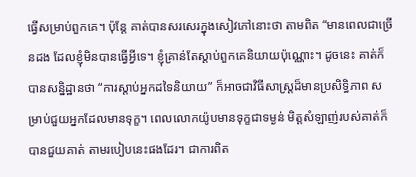ធ្វើសម្រាប់ពួកគេ។ ប៉ុន្តែ គាត់បានសរសេរក្នុងសៀវភៅនោះថា តាមពិត “មានពេលជាច្រើនដង ដែលខ្ញុំមិនបានធ្វើអ្វីទេ។ ខ្ញុំគ្រាន់តែស្តាប់ពួកគេនិយាយប៉ុណ្ណោះ។ ដូចនេះ គាត់ក៏បានសន្និដ្ឋានថា “ការស្តាប់អ្នកដទៃនិយាយ” ក៏អាចជាវិធីសាស្រ្តដ៏មានប្រសិទ្ធិភាព សម្រាប់ជួយអ្នកដែលមានទុក្ខ។ ពេលលោកយ៉ូបមានទុក្ខជាទម្ងន់ មិត្តសំឡាញ់របស់គាត់ក៏បានជួយគាត់ តាមរបៀបនេះផងដែរ។ ជាការពិត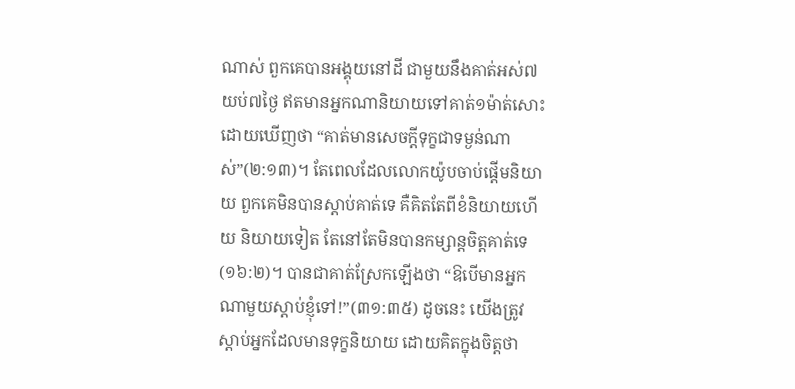ណាស់ ពួកគេបានអង្គុយនៅដី ជាមួយនឹងគាត់អស់៧យប់៧ថ្ងៃ ឥតមានអ្នកណានិយាយទៅគាត់១ម៉ាត់សោះ ដោយឃើញថា “គាត់មានសេចក្តីទុក្ខជាទម្ងន់ណាស់”(២:១៣)។ តែពេលដែលលោកយ៉ូបចាប់ផ្តើមនិយាយ ពួកគេមិនបានស្តាប់គាត់ទេ គឺគិតតែពីខំនិយាយហើយ និយាយទៀត តែនៅតែមិនបានកម្សាន្តចិត្តគាត់ទេ(១៦:២)។ បានជាគាត់ស្រែកឡើងថា “ឱបើមានអ្នកណាមួយស្តាប់ខ្ញុំទៅ!”(៣១:៣៥) ដូចនេះ យើងត្រូវស្តាប់អ្នកដែលមានទុក្ខនិយាយ ដោយគិតក្នុងចិត្តថា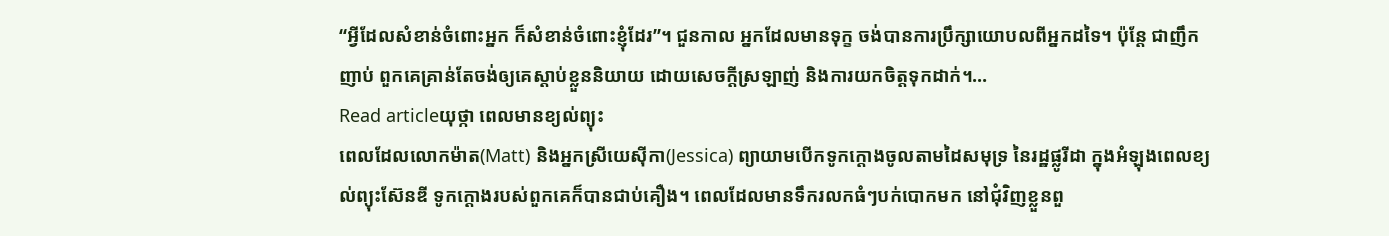“អ្វីដែលសំខាន់ចំពោះអ្នក ក៏សំខាន់ចំពោះខ្ញុំដែរ”។ ជួនកាល អ្នកដែលមានទុក្ខ ចង់បានការប្រឹក្សាយោបលពីអ្នកដទៃ។ ប៉ុន្តែ ជាញឹកញាប់ ពួកគេគ្រាន់តែចង់ឲ្យគេស្តាប់ខ្លួននិយាយ ដោយសេចក្តីស្រឡាញ់ និងការយកចិត្តទុកដាក់។…
Read articleយុថ្កា ពេលមានខ្យល់ព្យុះ
ពេលដែលលោកម៉ាត(Matt) និងអ្នកស្រីយេស៊ីកា(Jessica) ព្យាយាមបើកទូកក្តោងចូលតាមដៃសមុទ្រ នៃរដ្ឋផ្លូរីដា ក្នុងអំឡុងពេលខ្យល់ព្យុះស៊ែនឌី ទូកក្តោងរបស់ពួកគេក៏បានជាប់គឿង។ ពេលដែលមានទឹករលកធំៗបក់បោកមក នៅជុំវិញខ្លួនពួ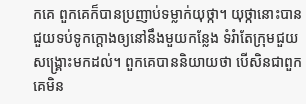កគេ ពួកគេក៏បានប្រញាប់ទម្លាក់យុថ្កា។ យុថ្កានោះបានជួយទប់ទូកក្តោងឲ្យនៅនឹងមួយកន្លែង ទំរំាតែក្រុមជួយសង្រ្គោះមកដល់។ ពួកគេបាននិយាយថា បើសិនជាពួកគេមិន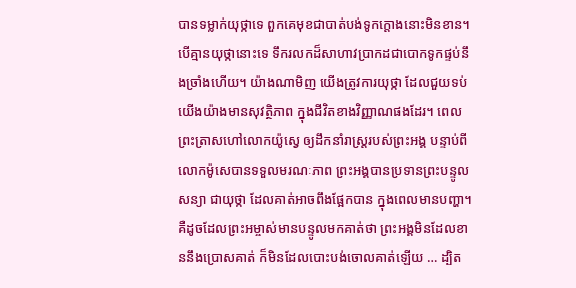បានទម្លាក់យុថ្កាទេ ពួកគេមុខជាបាត់បង់ទូកក្តោងនោះមិនខាន។ បើគ្មានយុថ្កានោះទេ ទឹករលកដ៏សាហាវប្រាកដជាបោកទូកផ្ទប់នឹងច្រាំងហើយ។ យ៉ាងណាមិញ យើងត្រូវការយុថ្កា ដែលជួយទប់យើងយ៉ាងមានសុវត្ថិភាព ក្នុងជីវិតខាងវិញ្ញាណផងដែរ។ ពេលព្រះត្រាសហៅលោកយ៉ូស្វេ ឲ្យដឹកនាំរាស្ត្ររបស់ព្រះអង្គ បន្ទាប់ពីលោកម៉ូសេបានទទួលមរណៈភាព ព្រះអង្គបានប្រទានព្រះបន្ទូលសន្យា ជាយុថ្កា ដែលគាត់អាចពឹងផ្អែកបាន ក្នុងពេលមានបញ្ហា។ គឺដូចដែលព្រះអម្ចាស់មានបន្ទូលមកគាត់ថា ព្រះអង្គមិនដែលខាននឹងប្រោសគាត់ ក៏មិនដែលបោះបង់ចោលគាត់ឡើយ … ដ្បិត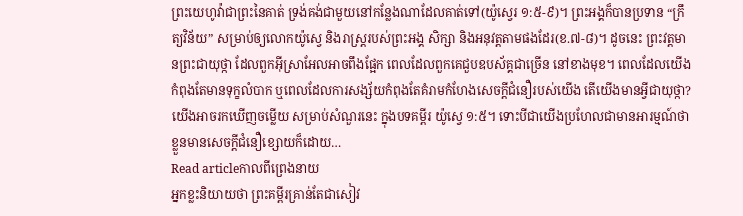ព្រះយេហូវ៉ាជាព្រះនៃគាត់ ទ្រង់គង់ជាមួយនៅកន្លែងណាដែលគាត់ទៅ(យ៉ូស្វេរ ១:៥-៩)។ ព្រះអង្គក៏បានប្រទាន “ក្រឹត្យវិន័យ” សម្រាប់ឲ្យលោកយ៉ូស្វេ និងរាស្រ្តរបស់ព្រះអង្គ សិក្សា និងអនុវត្តតាមផងដែរ(ខ.៧-៨)។ ដូចនេះ ព្រះវត្តមានព្រះជាយុថ្កា ដែលពួកអ៊ីស្រាអែលអាចពឹងផ្អែក ពេលដែលពួកគេជួបឧបស័គ្គជាច្រើន នៅខាងមុខ។ ពេលដែលយើងកំពុងតែមានទុក្ខលំបាក ឬពេលដែលការសង្ស័យកំពុងតែគំរាមកំហែងសេចក្តីជំនឿរបស់យើង តើយើងមានអ្វីជាយុថ្កា? យើងអាចរកឃើញចម្លើយ សម្រាប់សំណួរនេះ ក្នុងបទគម្ពីរ យ៉ូស្វេ ១:៥។ ទោះបីជាយើងប្រហែលជាមានអារម្មណ៍ថា ខ្លួនមានសេចក្តីជំនឿខ្សោយក៏ដោយ…
Read articleកាលពីព្រេងនាយ
អ្នកខ្លះនិយាយថា ព្រះគម្ពីរគ្រាន់តែជាសៀវ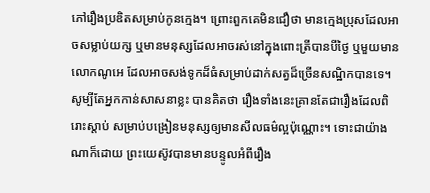ភៅរឿងប្រឌិតសម្រាប់កូនក្មេង។ ព្រោះពួកគេមិនជឿថា មានក្មេងប្រុសដែលអាចសម្លាប់យក្ស ឬមានមនុស្សដែលអាចរស់នៅក្នុងពោះត្រីបានបីថ្ងៃ ឬមួយមានលោកណូអេ ដែលអាចសង់ទូកដ៏ធំសម្រាប់ដាក់សត្វដ៏ច្រើនសណ្ឋិកបានទេ។ សូម្បីតែអ្នកកាន់សាសនាខ្លះ បានគិតថា រឿងទាំងនេះគ្រានតែជារឿងដែលពិរោះស្តាប់ សម្រាប់បង្រៀនមនុស្សឲ្យមានសីលធម៌ល្អប៉ុណ្ណោះ។ ទោះជាយ៉ាងណាក៏ដោយ ព្រះយេស៊ូវបានមានបន្ទូលអំពីរឿង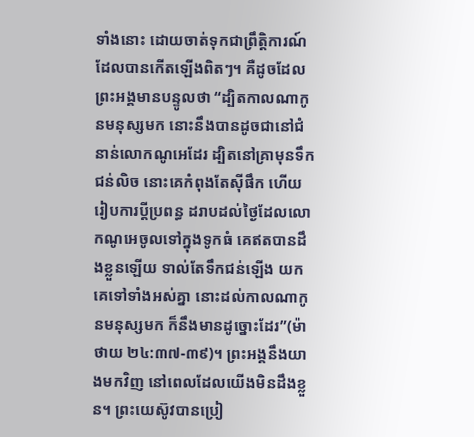ទាំងនោះ ដោយចាត់ទុកជាព្រឹត្តិការណ៍ដែលបានកើតឡើងពិតៗ។ គឺដូចដែលព្រះអង្គមានបន្ទូលថា “ដ្បិតកាលណាកូនមនុស្សមក នោះនឹងបានដូចជានៅជំនាន់លោកណូអេដែរ ដ្បិតនៅគ្រាមុនទឹកជន់លិច នោះគេកំពុងតែស៊ីផឹក ហើយរៀបការប្តីប្រពន្ធ ដរាបដល់ថ្ងៃដែលលោកណូអេចូលទៅក្នុងទូកធំ គេឥតបានដឹងខ្លួនឡើយ ទាល់តែទឹកជន់ឡើង យកគេទៅទាំងអស់គ្នា នោះដល់កាលណាកូនមនុស្សមក ក៏នឹងមានដូច្នោះដែរ”(ម៉ាថាយ ២៤:៣៧-៣៩)។ ព្រះអង្គនឹងយាងមកវិញ នៅពេលដែលយើងមិនដឹងខ្លួន។ ព្រះយេស៊ូវបានប្រៀ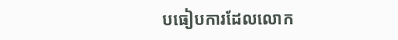បធៀបការដែលលោក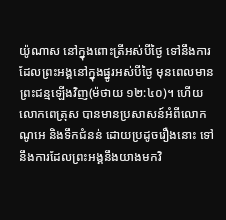យ៉ូណាស នៅក្នុងពោះត្រីអស់បីថ្ងៃ ទៅនឹងការដែលព្រះអង្គនៅក្នុងផ្នូរអស់បីថ្ងៃ មុនពេលមានព្រះជន្មឡើងវិញ(ម៉ថាយ ១២:៤០)។ ហើយលោកពេត្រុស បានមានប្រសាសន៍អំពីលោកណូអេ និងទឹកជំនន់ ដោយប្រដូចរឿងនោះ ទៅនឹងការដែលព្រះអង្គនឹងយាងមកវិ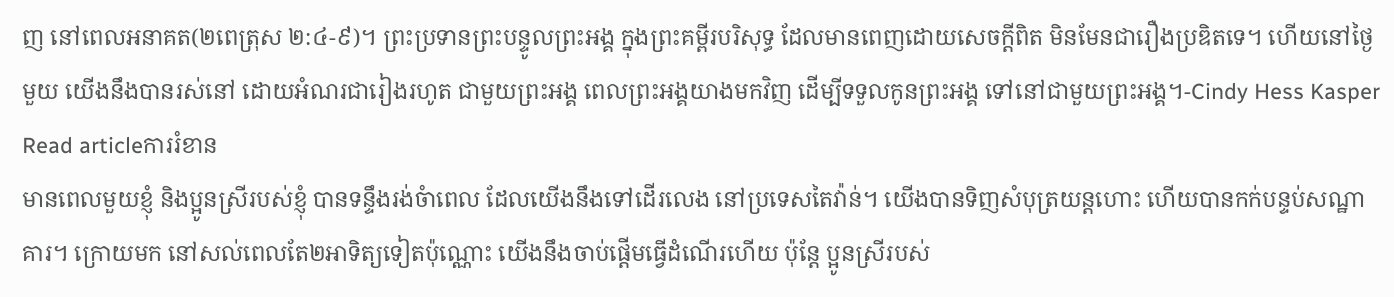ញ នៅពេលអនាគត(២ពេត្រុស ២:៤-៩)។ ព្រះប្រទានព្រះបន្ទូលព្រះអង្គ ក្នុងព្រះគម្ពីរបរិសុទ្ធ ដែលមានពេញដោយសេចក្តីពិត មិនមែនជារឿងប្រឌិតទេ។ ហើយនៅថ្ងៃមួយ យើងនឹងបានរស់នៅ ដោយអំណរជារៀងរហូត ជាមួយព្រះអង្គ ពេលព្រះអង្គយាងមកវិញ ដើម្បីទទួលកូនព្រះអង្គ ទៅនៅជាមួយព្រះអង្គ។-Cindy Hess Kasper
Read articleការរំខាន
មានពេលមួយខ្ញុំ និងប្អូនស្រីរបស់ខ្ញុំ បានទន្ទឹងរង់ចំាពេល ដែលយើងនឹងទៅដើរលេង នៅប្រទេសតៃវ៉ាន់។ យើងបានទិញសំបុត្រយន្តហោះ ហើយបានកក់បន្ទប់សណ្ឋាគារ។ ក្រោយមក នៅសល់ពេលតែ២អាទិត្យទៀតប៉ុណ្ណោះ យើងនឹងចាប់ផ្តើមធ្វើដំណើរហើយ ប៉ុន្តែ ប្អូនស្រីរបស់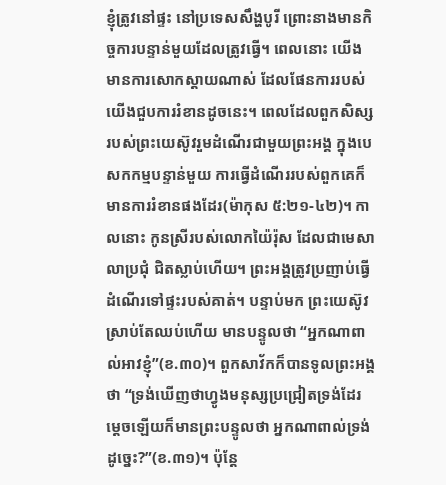ខ្ញុំត្រូវនៅផ្ទះ នៅប្រទេសសឹង្ហបូរី ព្រោះនាងមានកិច្ចការបន្ទាន់មួយដែលត្រូវធ្វើ។ ពេលនោះ យើងមានការសោកស្តាយណាស់ ដែលផែនការរបស់យើងជួបការរំខានដូចនេះ។ ពេលដែលពួកសិស្សរបស់ព្រះយេស៊ូវរួមដំណើរជាមួយព្រះអង្គ ក្នុងបេសកកម្មបន្ទាន់មួយ ការធ្វើដំណើររបស់ពួកគេក៏មានការរំខានផងដែរ(ម៉ាកុស ៥:២១-៤២)។ កាលនោះ កូនស្រីរបស់លោកយ៉ៃរ៉ុស ដែលជាមេសាលាប្រជុំ ជិតស្លាប់ហើយ។ ព្រះអង្គត្រូវប្រញាប់ធ្វើដំណើរទៅផ្ទះរបស់គាត់។ បន្ទាប់មក ព្រះយេស៊ូវស្រាប់តែឈប់ហើយ មានបន្ទូលថា “អ្នកណាពាល់អាវខ្ញុំ”(ខ.៣០)។ ពួកសាវ័កក៏បានទូលព្រះអង្គថា “ទ្រង់ឃើញថាហ្វូងមនុស្សប្រជ្រៀតទ្រង់ដែរ ម្តេចឡើយក៏មានព្រះបន្ទូលថា អ្នកណាពាល់ទ្រង់ដូច្នេះ?”(ខ.៣១)។ ប៉ុន្តែ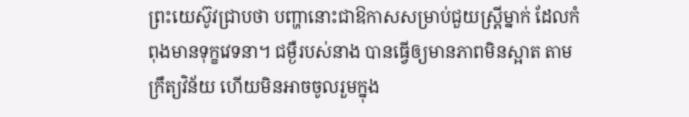ព្រះយេស៊ូវជ្រាបថា បញ្ហានោះជាឱកាសសម្រាប់ជួយស្ត្រីម្នាក់ ដែលកំពុងមានទុក្ខវេទនា។ ជម្ងឺរបស់នាង បានធ្វើឲ្យមានភាពមិនស្អាត តាមក្រឹត្យវិន័យ ហើយមិនអាចចូលរួមក្នុង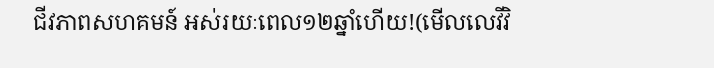ជីវភាពសហគមន៍ អស់រយៈពេល១២ឆ្នាំហើយ!(មើលលេវីវិ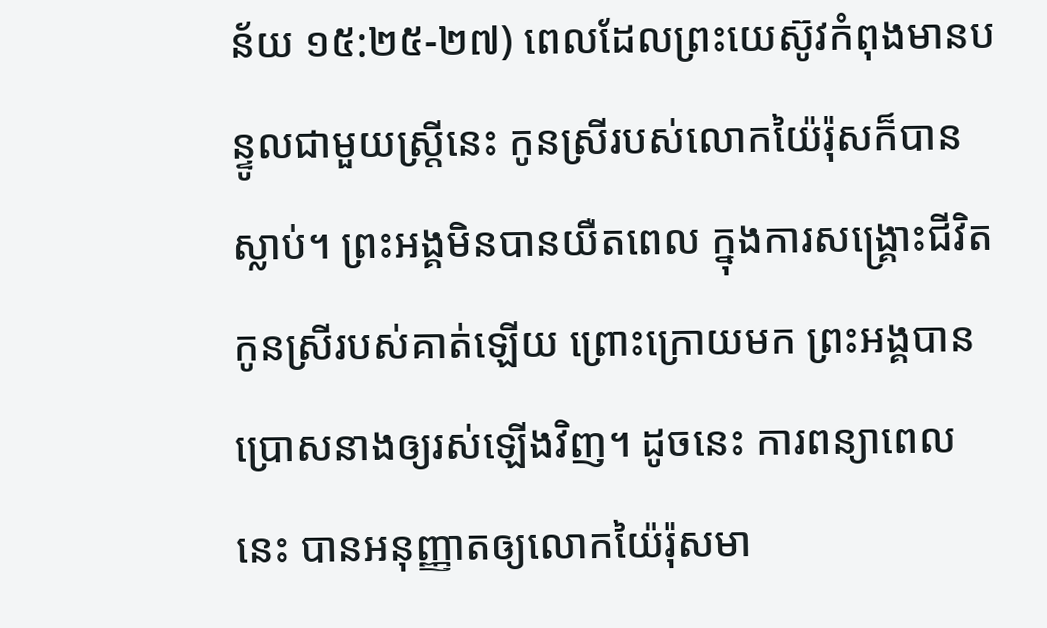ន័យ ១៥:២៥-២៧) ពេលដែលព្រះយេស៊ូវកំពុងមានបន្ទូលជាមួយស្ត្រីនេះ កូនស្រីរបស់លោកយ៉ៃរ៉ុសក៏បានស្លាប់។ ព្រះអង្គមិនបានយឺតពេល ក្នុងការសង្រ្គោះជីវិតកូនស្រីរបស់គាត់ឡើយ ព្រោះក្រោយមក ព្រះអង្គបានប្រោសនាងឲ្យរស់ឡើងវិញ។ ដូចនេះ ការពន្យាពេលនេះ បានអនុញ្ញាតឲ្យលោកយ៉ៃរ៉ុសមា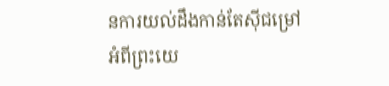នការយល់ដឹងកាន់តែស៊ីជម្រៅ អំពីព្រះយេ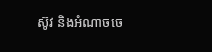ស៊ូវ និងអំណាចចេ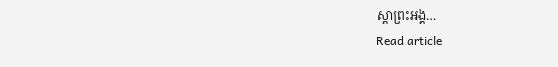ស្តាព្រះអង្គ…
Read article